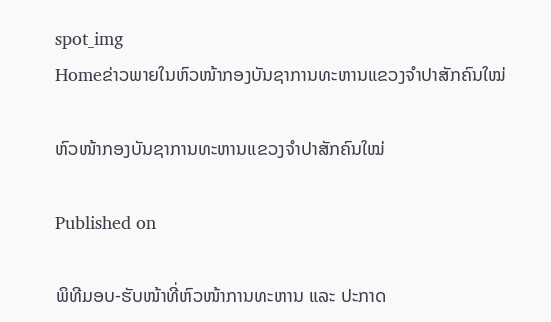spot_img
Homeຂ່າວພາຍໃນຫົວໜ້າກອງບັນຊາການທະຫານແຂວງຈຳປາສັກຄົນໃໝ່

ຫົວໜ້າກອງບັນຊາການທະຫານແຂວງຈຳປາສັກຄົນໃໝ່

Published on

ພິທີມອບ-ຮັບໜ້າທີ່ຫົວໜ້າການທະຫານ ແລະ ປະກາດ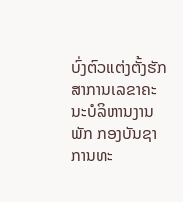ບົ່ງຕົວແຕ່ງຕັ້ງຮັກສາການເລຂາຄະນະບໍລິຫານງານພັກ ກອງບັນຊາການທະ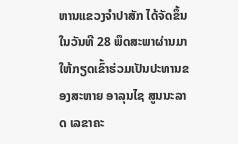ຫານແຂວງຈຳປາສັກ ໄດ້ຈັດຂຶ້ນໃນວັນທີ 28 ພຶດສະພາຜ່ານມາ ໃຫ້ກຽດເຂົ້າຮ່ວມເປັນປະທານຂອງສະຫາຍ ອາລຸນໄຊ ສູນນະລາດ ເລຂາຄະ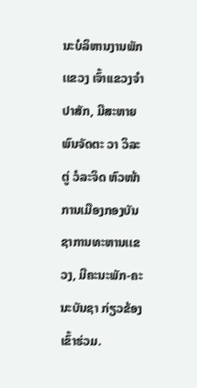ນະບໍລິຫານງານພັກ ເເຂວງ ເຈົ້າເເຂວງຈໍາປາສັກ, ມີສະຫາຍ ພົນຈັດຕະ ວາ ວິລະຕູ່ ວໍລະຈິດ ຫົວໜ້າການເມືອງກອງບັນຊາການທະຫານເເຂວງ, ມີຄະນະພັກ-ຄະນະບັນຊາ ກ່ຽວຂ້ອງເຂົ້າຮ່ວມ.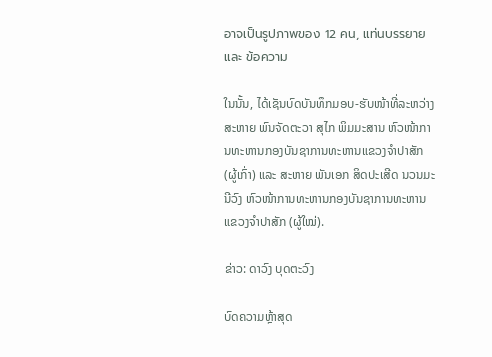อาจเป็นรูปภาพของ 12 คน, แท่นบรรยาย และ ข้อความ

ໃນນັ້ນ, ໄດ້ເຊັນບົດບັນທຶກມອບ-ຮັບໜ້າທີ່ລະຫວ່າງ ສະຫາຍ ພົນຈັດຕະວາ ສຸໄກ ພິມມະສານ ຫົວໜ້າການທະຫານກອງບັນຊາການທະຫານແຂວງຈຳປາສັກ (ຜູ້ເກົ່າ) ແລະ ສະຫາຍ ພັນເອກ ສິດປະເສີດ ນວນມະນີວົງ ຫົວໜ້າການທະຫານກອງບັນຊາການທະຫານແຂວງຈຳປາສັກ (ຜູ້ໃໝ່).

ຂ່າວ: ດາວົງ ບຸດຕະວົງ

ບົດຄວາມຫຼ້າສຸດ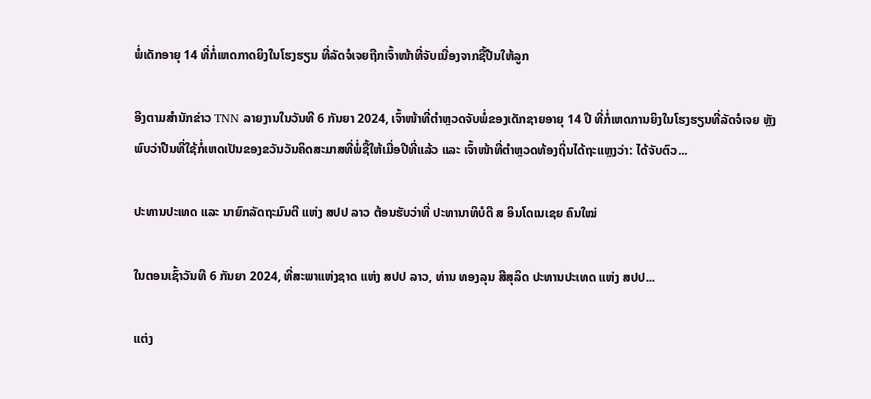ພໍ່ເດັກອາຍຸ 14 ທີ່ກໍ່ເຫດກາດຍິງໃນໂຮງຮຽນ ທີ່ລັດຈໍເຈຍຖືກເຈົ້າໜ້າທີ່ຈັບເນື່ອງຈາກຊື້ປືນໃຫ້ລູກ

ອີງຕາມສຳນັກຂ່າວ TNN ລາຍງານໃນວັນທີ 6 ກັນຍາ 2024, ເຈົ້າໜ້າທີ່ຕຳຫຼວດຈັບພໍ່ຂອງເດັກຊາຍອາຍຸ 14 ປີ ທີ່ກໍ່ເຫດການຍິງໃນໂຮງຮຽນທີ່ລັດຈໍເຈຍ ຫຼັງພົບວ່າປືນທີ່ໃຊ້ກໍ່ເຫດເປັນຂອງຂວັນວັນຄິດສະມາສທີ່ພໍ່ຊື້ໃຫ້ເມື່ອປີທີ່ແລ້ວ ແລະ ເຈົ້າໜ້າທີ່ຕຳຫຼວດທ້ອງຖິ່ນໄດ້ຖະແຫຼງວ່າ: ໄດ້ຈັບຕົວ...

ປະທານປະເທດ ແລະ ນາຍົກລັດຖະມົນຕີ ແຫ່ງ ສປປ ລາວ ຕ້ອນຮັບວ່າທີ່ ປະທານາທິບໍດີ ສ ອິນໂດເນເຊຍ ຄົນໃໝ່

ໃນຕອນເຊົ້າວັນທີ 6 ກັນຍາ 2024, ທີ່ສະພາແຫ່ງຊາດ ແຫ່ງ ສປປ ລາວ, ທ່ານ ທອງລຸນ ສີສຸລິດ ປະທານປະເທດ ແຫ່ງ ສປປ...

ແຕ່ງ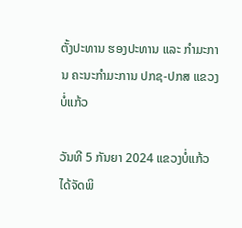ຕັ້ງປະທານ ຮອງປະທານ ແລະ ກຳມະການ ຄະນະກຳມະການ ປກຊ-ປກສ ແຂວງບໍ່ແກ້ວ

ວັນທີ 5 ກັນຍາ 2024 ແຂວງບໍ່ແກ້ວ ໄດ້ຈັດພິ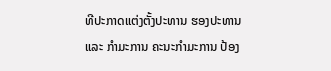ທີປະກາດແຕ່ງຕັ້ງປະທານ ຮອງປະທານ ແລະ ກຳມະການ ຄະນະກຳມະການ ປ້ອງ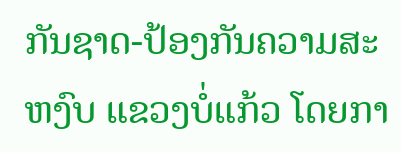ກັນຊາດ-ປ້ອງກັນຄວາມສະຫງົບ ແຂວງບໍ່ແກ້ວ ໂດຍກາ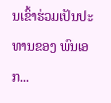ນເຂົ້າຮ່ວມເປັນປະທານຂອງ ພົນເອກ...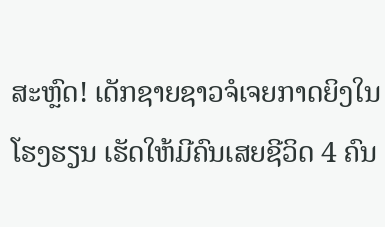ສະຫຼົດ! ເດັກຊາຍຊາວຈໍເຈຍກາດຍິງໃນໂຮງຮຽນ ເຮັດໃຫ້ມີຄົນເສຍຊີວິດ 4 ຄົນ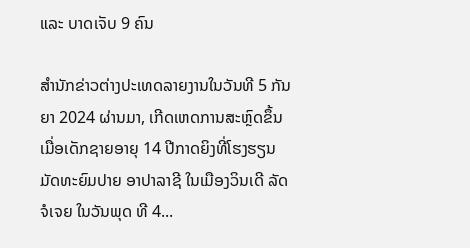ແລະ ບາດເຈັບ 9 ຄົນ

ສຳນັກຂ່າວຕ່າງປະເທດລາຍງານໃນວັນທີ 5 ກັນຍາ 2024 ຜ່ານມາ, ເກີດເຫດການສະຫຼົດຂຶ້ນເມື່ອເດັກຊາຍອາຍຸ 14 ປີກາດຍິງທີ່ໂຮງຮຽນມັດທະຍົມປາຍ ອາປາລາຊີ ໃນເມືອງວິນເດີ ລັດຈໍເຈຍ ໃນວັນພຸດ ທີ 4...